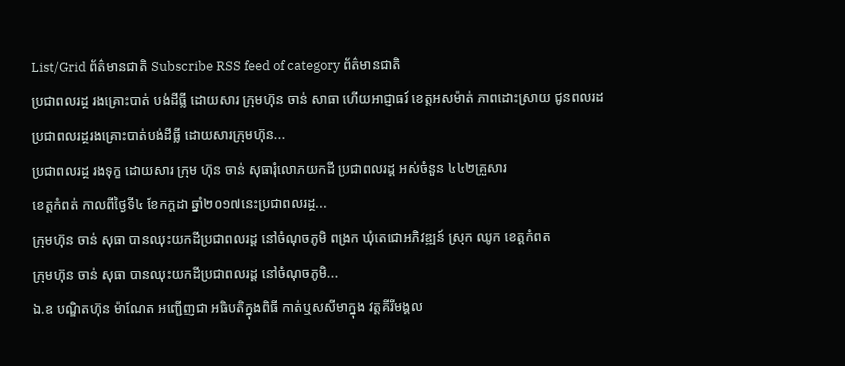List/Grid ព័ត៌មានជាតិ Subscribe RSS feed of category ព័ត៌មានជាតិ
ប្រជាពលរដ្ថ រងគ្រោះបាត់ បង់ដីធ្លី ដោយសារ ក្រុមហ៊ុន ចាន់ សាធា ហើយអាជ្ញាធរ៍ ខេត្តអសម៉ាត់ ភាពដោះស្រាយ ជូនពលរដ
ប្រជាពលរដ្ថរងគ្រោះបាត់បង់ដីធ្លី ដោយសារក្រុមហ៊ុន...
ប្រជាពលរដ្ថ រងទុក្ខ ដោយសារ ក្រុម ហ៊ុន ចាន់ សុធារុំលោភយកដី ប្រជាពលរដ្ដ អស់ចំនួន ៤៤២គ្រួសារ
ខេត្តកំពត់ កាលពីថ្ងៃទី៤ ខែកក្ដដា ឆ្នាំ២០១៧នេះប្រជាពលរដ្ថ...
ក្រុមហ៊ុន ចាន់ សុធា បានឈុះយកដីប្រជាពលរដ្ដ នៅចំណុចភូមិ ពង្រក ឃុំតេជោអភិវឌ្ឍន៍ ស្រុក ឈូក ខេត្តកំពត
ក្រុមហ៊ុន ចាន់ សុធា បានឈុះយកដីប្រជាពលរដ្ដ នៅចំណុចភូមិ...
ឯ.ឧ បណ្ឌិតហ៊ុន ម៉ាណែត អញ្ជើញជា អធិបតិក្នុងពិធី កាត់ឬសសីមាក្នុង វត្តគីរីមង្គល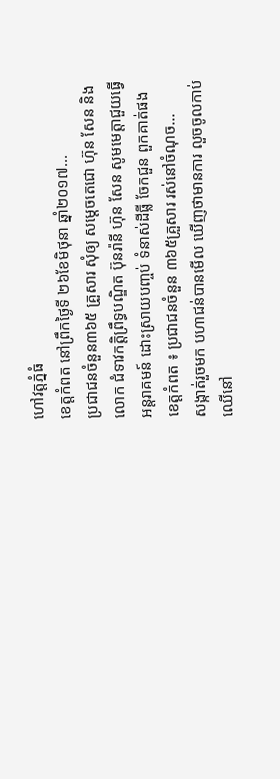ហៅវត្តភ្នំធំ
ខេត្តកំពត នៅព្រឹកថ្ងៃទី ២៦ខែមិថុនា ឆ្នាំ២០១៧...
ប្រជាជនចំនួន៣៦៥ គ្រួសារ សុំឲ្យ សម្ដេចតេជោ ហ៊ុន សែន និងលោក ជំទាវកត្តិព្រឹទ្ធបណ្ឌិត ប៊ុនរ៉ានី ហ៊ុន សែន សូមមេត្តាជួយធ្វើអន្តរាគមន៍ ដោះស្រាយបញ្ចប់ ទំនាស់ដីធ្លី ចែកជួន ពួកគាត់ផង
ខេត្តកំពត ៖ ប្រជាជនចំនួន ៣៦៥គ្រួសារ រស់នៅចំណុច...
សង្កាត់រួចមក បហាជន់បានមើល ឃើញថាមានការ លួចចូលកាប់ ឈើនៅ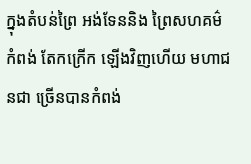ក្នុងតំបន់ព្រៃ អង់ទែននិង ព្រៃសហគម៌កំពង់ តែកក្រើក ឡើងវិញហើយ មហាជនជា ច្រើនបានកំពង់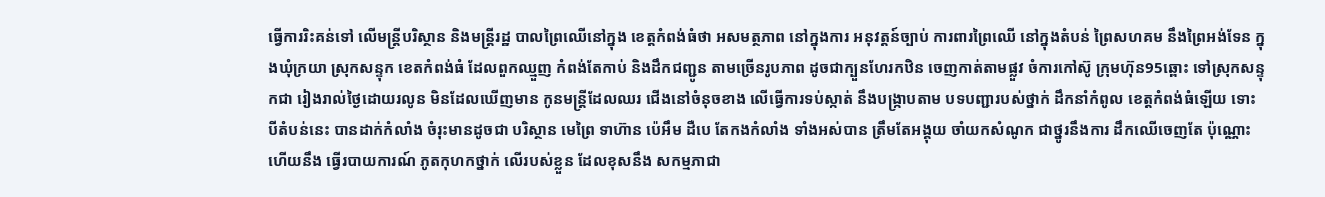ធ្វើការរិះគន់ទៅ លើមន្ត្រីបរិស្ថាន និងមន្ត្រីរដ្ឋ បាលព្រៃឈើនៅក្នុង ខេត្តកំពង់ធំថា អសមត្ថភាព នៅក្នុងការ អនុវត្តន៍ច្បាប់ ការពារព្រៃឈើ នៅក្នុងតំបន់ ព្រៃសហគម នឹងព្រៃអង់ទែន ក្នុងឃុំក្រយា ស្រុកសន្ទុក ខេតកំពង់ធំ ដែលពួកឈ្មួញ កំពង់តែកាប់ និងដឹកជញ្ជូន តាមច្រើនរូបភាព ដូចជាក្បួនហែរកឋិន ចេញកាត់តាមផ្លួវ ចំការកៅស៊ូ ក្រុមហ៊ុន95ឆ្ពោះ ទៅស្រុកសន្ទុកជា រៀងរាល់ថ្ងៃដោយរលូន មិនដែលឃើញមាន កូនមន្ត្រីដែលឈរ ជើងនៅចំនុចខាង លើធ្វើការទប់ស្កាត់ នឹងបង្ក្រាបតាម បទបញ្ជារបស់ថ្នាក់ ដឹកនាំកំពូល ខេត្តកំពង់ធំឡើយ ទោះបីតំបន់នេះ បានដាក់កំលាំង ចំរុះមានដូចជា បរិស្ថាន មេព្រៃ ទាហ៊ាន ប៉េអឹម ដឺបេ តែកងកំលាំង ទាំងអស់បាន ត្រឹមតែអង្គុយ ចាំយកសំណូក ជាថ្នូរនឹងការ ដឹកឈើចេញតែ ប៉ុណ្ណោះហើយនឹង ធ្វើរបាយការណ៍ ភូតកុហកថ្នាក់ លើរបស់ខ្លួន ដែលខុសនឹង សកម្មភាជា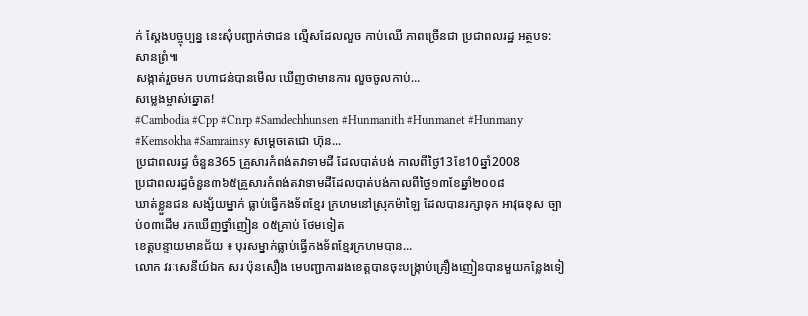ក់ ស្តែងបច្ចុប្បន្ន នេះសុំបញ្ជាក់ថាជន ល្មើសដែលលួច កាប់ឈើ ភាពច្រើនជា ប្រជាពលរដ្ឋ អត្ថបទ:សានព្រំ៕
សង្កាត់រួចមក បហាជន់បានមើល ឃើញថាមានការ លួចចូលកាប់...
សម្លេងម្ចាស់ឆ្នោត!
#Cambodia #Cpp #Cnrp #Samdechhunsen #Hunmanith #Hunmanet #Hunmany #Kemsokha #Samrainsy សម្តេចតេជោ ហ៊ុន...
ប្រជាពលរដ្ធ ចំនួន365 គ្រួសារកំពង់តវាទាមដី ដែលបាត់បង់ កាលពីថ្ងៃ13ខែ10ឆ្នាំ2008
ប្រជាពលរដ្ធចំនួន៣៦៥គ្រួសារកំពង់តវាទាមដីដែលបាត់បង់កាលពីថ្ងៃ១៣ខែឆ្នាំ២០០៨
ឃាត់ខ្លួនជន សង្ស័យម្នាក់ ធ្លាប់ធ្វើកងទ័ពខ្មែរ ក្រហមនៅស្រុកម៉ាឡៃ ដែលបានរក្សាទុក អាវុធខុស ច្បាប់០៣ដើម រកឃើញថ្នាំញៀន ០៥គ្រាប់ ថែមទៀត
ខេត្តបន្ទាយមានជ័យ ៖ បុរសម្នាក់ធ្លាប់ធ្វើកងទ័ពខ្មែរក្រហមបាន...
លោក វរៈសេនីយ៍ឯក សរ ប៉ុនសឿង មេបញ្ជាការរងខេត្តបានចុះបង្រ្កាប់គ្រឿងញៀនបានមួយកន្លែងទៀ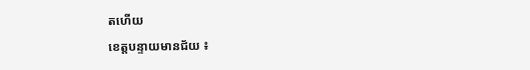តហើយ
ខេត្តបន្ទាយមានជ័យ ៖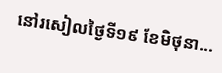នៅរសៀលថ្ងៃទី១៩ ខែមិថុនា...